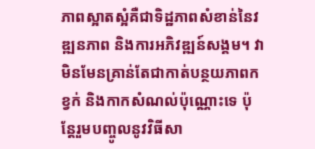ភាពស្អាតស្អំគឺជាទិដ្ឋភាពសំខាន់នៃវឌ្ឍនភាព និងការអភិវឌ្ឍន៍សង្គម។ វាមិនមែនគ្រាន់តែជាកាត់បន្ថយភាពកខ្វក់ និងកាកសំណល់ប៉ុណ្ណោះទេ ប៉ុន្តែរួមបញ្ចូលនូវវិធីសា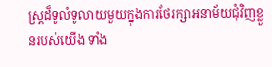ស្រ្តដ៏ទូលំទូលាយមួយក្នុងការថែរក្សាអនាម័យជុំវិញខ្លួនរបស់យើង ទាំង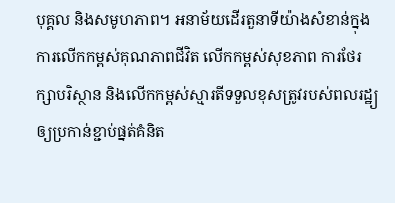បុគ្គល និងសមូហភាព។ អនាម័យដើរតួនាទីយ៉ាងសំខាន់ក្នុងការលើកកម្ពស់គុណភាពជីវិត លើកកម្ពស់សុខភាព ការថែរក្សាបរិស្ថាន និងលើកកម្ពស់ស្មារតីទទួលខុសត្រូវរបស់ពលរដ្ឋ្យ ឲ្យប្រកាន់ខ្ជាប់ផ្នត់គំនិត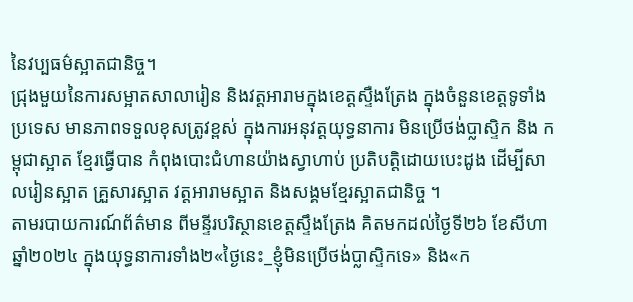នៃវប្បធម៌ស្អាតជានិច្ច។
ជ្រុងមួយនៃការសម្អាតសាលារៀន និងវត្តអារាមក្នុងខេត្តស្ទឺងត្រែង ក្នុងចំនួនខេត្តទូទាំងប្រទេស មានភាពទទួលខុសត្រូវខ្ពស់ ក្នុងការអនុវត្តយុទ្ធនាការ មិនប្រើថង់ប្លាស្ទិក និង កម្ពុជាស្អាត ខ្មែរធ្វើបាន កំពុងបោះជំហានយ៉ាងស្វាហាប់ ប្រតិបត្តិដោយបេះដូង ដើម្បីសាលរៀនស្អាត គ្រួសារស្អាត វត្តអារាមស្អាត និងសង្គមខ្មែរស្អាតជានិច្ច ។
តាមរបាយការណ៍ព័ត៌មាន ពីមន្ទីរបរិស្ថានខេត្តស្ទឹងត្រែង គិតមកដល់ថ្ងៃទី២៦ ខែសីហា ឆ្នាំ២០២៤ ក្នុងយុទ្ធនាការទាំង២«ថ្ងៃនេះ_ខ្ញុំមិនប្រើថង់ប្លាស្ទិកទេ» និង«ក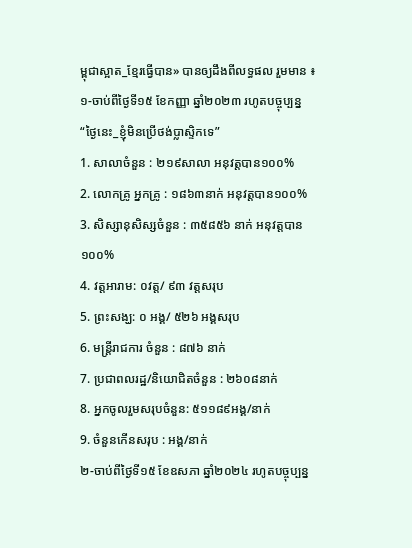ម្ពុជាស្អាត_ខ្មែរធ្វើបាន» បានឲ្យដឹងពីលទ្ធផល រួមមាន ៖
១-ចាប់ពីថ្ងៃទី១៥ ខែកញ្ញា ឆ្នាំ២០២៣ រហូតបច្ចុប្បន្ន
“ថ្ងៃនេះ_ខ្ញុំមិនប្រើថង់ប្លាស្ទិកទេ”
1. សាលាចំនួន : ២១៩សាលា អនុវត្តបាន១០០%
2. លោកគ្រូ អ្នកគ្រូ : ១៨៦៣នាក់ អនុវត្តបាន១០០%
3. សិស្សានុសិស្សចំនួន : ៣៥៨៥៦ នាក់ អនុវត្តបាន១០០%
4. វត្តអារាម: ០វត្ត/ ៩៣ វត្តសរុប
5. ព្រះសង្ឃ: ០ អង្គ/ ៥២៦ អង្គសរុប
6. មន្រ្តីរាជការ ចំនួន : ៨៧៦ នាក់
7. ប្រជាពលរដ្ឋ/និយោជិតចំនួន : ២៦០៨នាក់
8. អ្នកចូលរួមសរុបចំនួន: ៥១១៨៩អង្គ/នាក់
9. ចំនួនកើនសរុប : អង្គ/នាក់
២-ចាប់ពីថ្ងៃទី១៥ ខែឧសភា ឆ្នាំ២០២៤ រហូតបច្ចុប្បន្ន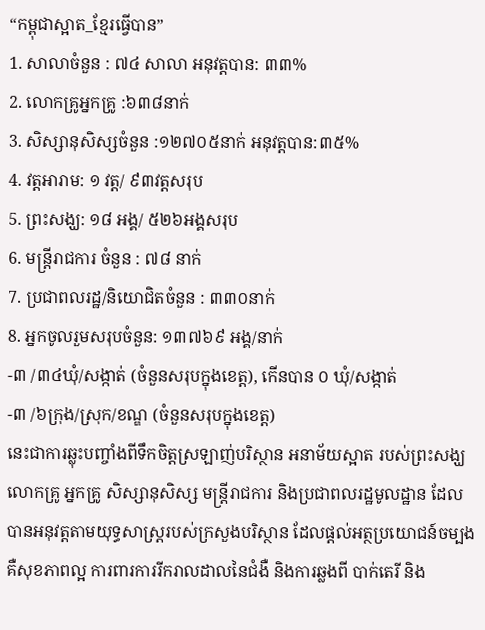“កម្ពុជាស្អាត_ខ្មែរធ្វើបាន”
1. សាលាចំនួន : ៧៤ សាលា អនុវត្តបាន: ៣៣%
2. លោកគ្រូអ្នកគ្រូ :៦៣៨នាក់
3. សិស្សានុសិស្សចំនួន :១២៧០៥នាក់ អនុវត្តបាន:៣៥%
4. វត្តអារាម: ១ វត្ត/ ៩៣វត្តសរុប
5. ព្រះសង្ឃ: ១៨ អង្គ/ ៥២៦អង្គសរុប
6. មន្រ្តីរាជការ ចំនួន : ៧៨ នាក់
7. ប្រជាពលរដ្ឋ/និយោជិតចំនួន : ៣៣០នាក់
8. អ្នកចូលរួមសរុបចំនួន: ១៣៧៦៩ អង្គ/នាក់
-៣ /៣៤ឃុំ/សង្កាត់ (ចំនួនសរុបក្នុងខេត្ត), កើនបាន ០ ឃុំ/សង្កាត់
-៣ /៦ក្រុង/ស្រុក/ខណ្ឌ (ចំនួនសរុបក្នុងខេត្ត)
នេះជាការឆ្លុះបញ្ចាំងពីទឹកចិត្តស្រឡាញ់បរិស្ថាន អនាម័យស្អាត របស់ព្រះសង្ឃ លោកគ្រូ អ្នកគ្រូ សិស្សានុសិស្ស មន្ត្រីរាជការ និងប្រជាពលរដ្ឋមូលដ្ឋាន ដែលបានអនុវត្តតាមយុទ្ធសាស្ត្ររបស់ក្រសួងបរិស្ថាន ដែលផ្តល់អត្ថប្រយោជន៍ចម្បង គឺសុខភាពល្អ ការពារការរីករាលដាលនៃជំងឺ និងការឆ្លងពី បាក់តេរី និង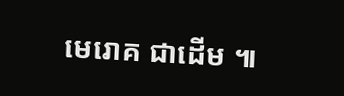មេរោគ ជាដើម ៕